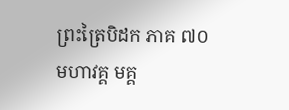ព្រះត្រៃបិដក ភាគ ៧០
មហាវគ្គ មគ្គ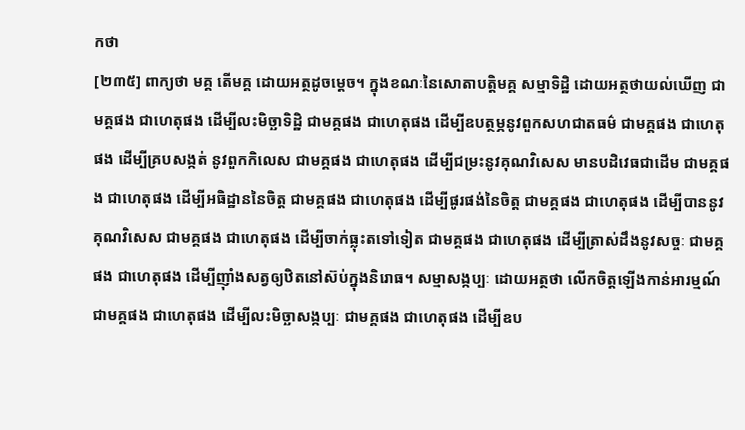កថា
[២៣៥] ពាក្យថា មគ្គ តើមគ្គ ដោយអត្ថដូចម្ដេច។ ក្នុងខណៈនៃសោតាបត្តិមគ្គ សម្មាទិដ្ឋិ ដោយអត្ថថាយល់ឃើញ ជាមគ្គផង ជាហេតុផង ដើម្បីលះមិច្ឆាទិដ្ឋិ ជាមគ្គផង ជាហេតុផង ដើម្បីឧបត្ថម្ភនូវពួកសហជាតធម៌ ជាមគ្គផង ជាហេតុផង ដើម្បីគ្របសង្កត់ នូវពួកកិលេស ជាមគ្គផង ជាហេតុផង ដើម្បីជម្រះនូវគុណវិសេស មានបដិវេធជាដើម ជាមគ្គផង ជាហេតុផង ដើម្បីអធិដ្ឋាននៃចិត្ត ជាមគ្គផង ជាហេតុផង ដើម្បីផូរផង់នៃចិត្ត ជាមគ្គផង ជាហេតុផង ដើម្បីបាននូវគុណវិសេស ជាមគ្គផង ជាហេតុផង ដើម្បីចាក់ធ្លុះតទៅទៀត ជាមគ្គផង ជាហេតុផង ដើម្បីត្រាស់ដឹងនូវសច្ចៈ ជាមគ្គផង ជាហេតុផង ដើម្បីញ៉ាំងសត្វឲ្យឋិតនៅស៊ប់ក្នុងនិរោធ។ សម្មាសង្កប្បៈ ដោយអត្ថថា លើកចិត្តឡើងកាន់អារម្មណ៍ ជាមគ្គផង ជាហេតុផង ដើម្បីលះមិច្ឆាសង្កប្បៈ ជាមគ្គផង ជាហេតុផង ដើម្បីឧប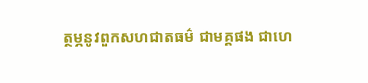ត្ថម្ភនូវពួកសហជាតធម៌ ជាមគ្គផង ជាហេ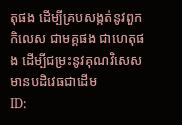តុផង ដើម្បីគ្របសង្កត់នូវពួកកិលេស ជាមគ្គផង ជាហេតុផង ដើម្បីជម្រះនូវគុណវិសេស មានបដិវេធជាដើម
ID: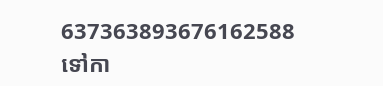637363893676162588
ទៅកា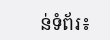ន់ទំព័រ៖